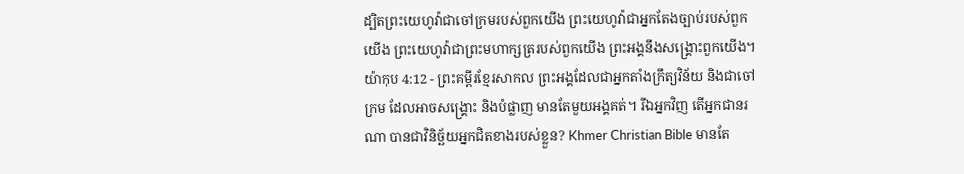ដ្បិតព្រះយេហូវ៉ាជាចៅក្រមរបស់ពួកយើង ព្រះយេហូវ៉ាជាអ្នកតែងច្បាប់របស់ពួកយើង ព្រះយេហូវ៉ាជាព្រះមហាក្សត្ររបស់ពួកយើង ព្រះអង្គនឹងសង្គ្រោះពួកយើង។
យ៉ាកុប 4:12 - ព្រះគម្ពីរខ្មែរសាកល ព្រះអង្គដែលជាអ្នកតាំងក្រឹត្យវិន័យ និងជាចៅក្រម ដែលអាចសង្គ្រោះ និងបំផ្លាញ មានតែមួយអង្គគត់។ រីឯអ្នកវិញ តើអ្នកជានរណា បានជាវិនិច្ឆ័យអ្នកជិតខាងរបស់ខ្លួន? Khmer Christian Bible មានតែ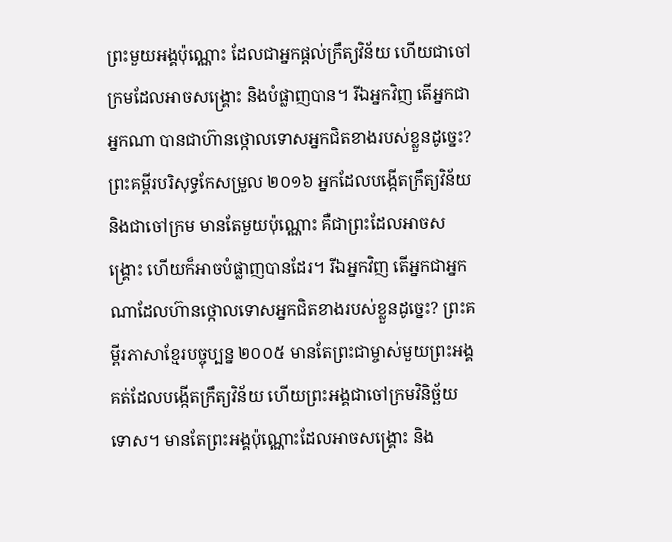ព្រះមួយអង្គប៉ុណ្ណោះ ដែលជាអ្នកផ្ដល់ក្រឹត្យវិន័យ ហើយជាចៅក្រមដែលអាចសង្គ្រោះ និងបំផ្លាញបាន។ រីឯអ្នកវិញ តើអ្នកជាអ្នកណា បានជាហ៊ានថ្កោលទោសអ្នកជិតខាងរបស់ខ្លួនដូច្នេះ? ព្រះគម្ពីរបរិសុទ្ធកែសម្រួល ២០១៦ អ្នកដែលបង្កើតក្រឹត្យវិន័យ និងជាចៅក្រម មានតែមួយប៉ុណ្ណោះ គឺជាព្រះដែលអាចសង្គ្រោះ ហើយក៏អាចបំផ្លាញបានដែរ។ រីឯអ្នកវិញ តើអ្នកជាអ្នកណាដែលហ៊ានថ្កោលទោសអ្នកជិតខាងរបស់ខ្លួនដូច្នេះ? ព្រះគម្ពីរភាសាខ្មែរបច្ចុប្បន្ន ២០០៥ មានតែព្រះជាម្ចាស់មួយព្រះអង្គគត់ដែលបង្កើតក្រឹត្យវិន័យ ហើយព្រះអង្គជាចៅក្រមវិនិច្ឆ័យទោស។ មានតែព្រះអង្គប៉ុណ្ណោះដែលអាចសង្គ្រោះ និង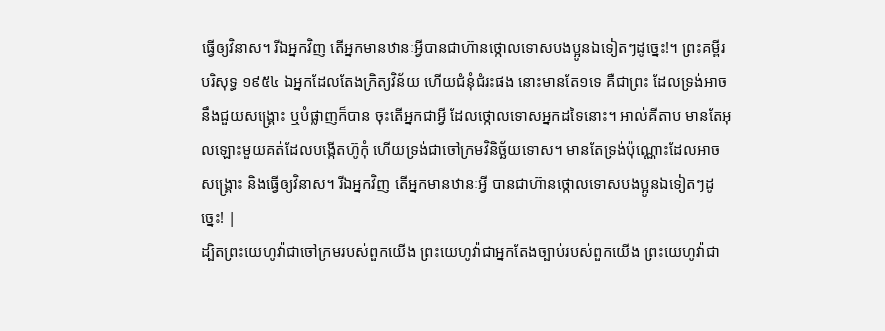ធ្វើឲ្យវិនាស។ រីឯអ្នកវិញ តើអ្នកមានឋានៈអ្វីបានជាហ៊ានថ្កោលទោសបងប្អូនឯទៀតៗដូច្នេះ!។ ព្រះគម្ពីរបរិសុទ្ធ ១៩៥៤ ឯអ្នកដែលតែងក្រិត្យវិន័យ ហើយជំនុំជំរះផង នោះមានតែ១ទេ គឺជាព្រះ ដែលទ្រង់អាចនឹងជួយសង្គ្រោះ ឬបំផ្លាញក៏បាន ចុះតើអ្នកជាអ្វី ដែលថ្កោលទោសអ្នកដទៃនោះ។ អាល់គីតាប មានតែអុលឡោះមួយគត់ដែលបង្កើតហ៊ូកុំ ហើយទ្រង់ជាចៅក្រមវិនិច្ឆ័យទោស។ មានតែទ្រង់ប៉ុណ្ណោះដែលអាចសង្គ្រោះ និងធ្វើឲ្យវិនាស។ រីឯអ្នកវិញ តើអ្នកមានឋានៈអ្វី បានជាហ៊ានថ្កោលទោសបងប្អូនឯទៀតៗដូច្នេះ! |
ដ្បិតព្រះយេហូវ៉ាជាចៅក្រមរបស់ពួកយើង ព្រះយេហូវ៉ាជាអ្នកតែងច្បាប់របស់ពួកយើង ព្រះយេហូវ៉ាជា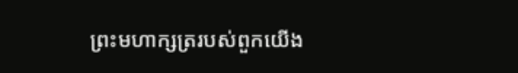ព្រះមហាក្សត្ររបស់ពួកយើង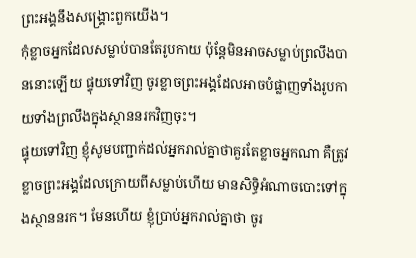ព្រះអង្គនឹងសង្គ្រោះពួកយើង។
កុំខ្លាចអ្នកដែលសម្លាប់បានតែរូបកាយ ប៉ុន្តែមិនអាចសម្លាប់ព្រលឹងបាននោះឡើយ ផ្ទុយទៅវិញ ចូរខ្លាចព្រះអង្គដែលអាចបំផ្លាញទាំងរូបកាយទាំងព្រលឹងក្នុងស្ថាននរកវិញចុះ។
ផ្ទុយទៅវិញ ខ្ញុំសូមបញ្ជាក់ដល់អ្នករាល់គ្នាថាគួរតែខ្លាចអ្នកណា គឺត្រូវខ្លាចព្រះអង្គដែលក្រោយពីសម្លាប់ហើយ មានសិទ្ធិអំណាចបោះទៅក្នុងស្ថាននរក។ មែនហើយ ខ្ញុំប្រាប់អ្នករាល់គ្នាថា ចូរ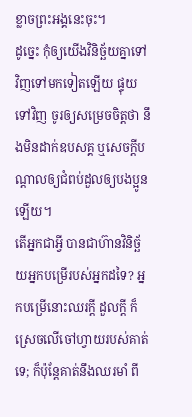ខ្លាចព្រះអង្គនេះចុះ។
ដូច្នេះ កុំឲ្យយើងវិនិច្ឆ័យគ្នាទៅវិញទៅមកទៀតឡើយ ផ្ទុយទៅវិញ ចូរឲ្យសម្រេចចិត្តថា នឹងមិនដាក់ឧបសគ្គ ឬសេចក្ដីបណ្ដាលឲ្យជំពប់ដួលឲ្យបងប្អូនឡើយ។
តើអ្នកជាអ្វី បានជាហ៊ានវិនិច្ឆ័យអ្នកបម្រើរបស់អ្នកដទៃ? អ្នកបម្រើនោះឈរក្ដី ដួលក្ដី ក៏ស្រេចលើចៅហ្វាយរបស់គាត់ទេ; ក៏ប៉ុន្តែគាត់នឹងឈរមាំ ពី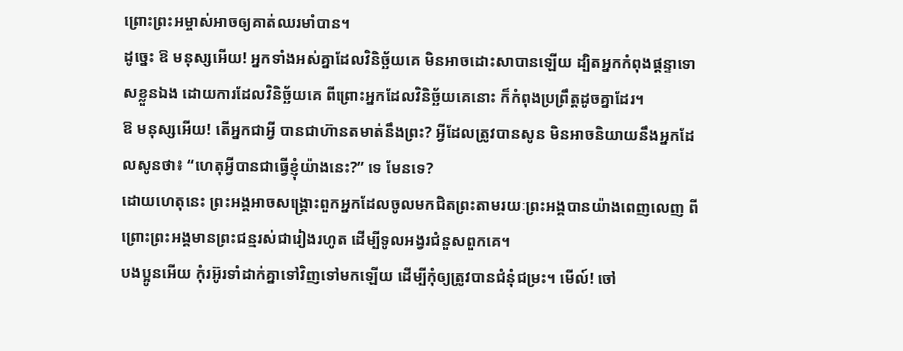ព្រោះព្រះអម្ចាស់អាចឲ្យគាត់ឈរមាំបាន។
ដូច្នេះ ឱ មនុស្សអើយ! អ្នកទាំងអស់គ្នាដែលវិនិច្ឆ័យគេ មិនអាចដោះសាបានឡើយ ដ្បិតអ្នកកំពុងផ្ដន្ទាទោសខ្លួនឯង ដោយការដែលវិនិច្ឆ័យគេ ពីព្រោះអ្នកដែលវិនិច្ឆ័យគេនោះ ក៏កំពុងប្រព្រឹត្តដូចគ្នាដែរ។
ឱ មនុស្សអើយ! តើអ្នកជាអ្វី បានជាហ៊ានតមាត់នឹងព្រះ? អ្វីដែលត្រូវបានសូន មិនអាចនិយាយនឹងអ្នកដែលសូនថា៖ “ហេតុអ្វីបានជាធ្វើខ្ញុំយ៉ាងនេះ?” ទេ មែនទេ?
ដោយហេតុនេះ ព្រះអង្គអាចសង្គ្រោះពួកអ្នកដែលចូលមកជិតព្រះតាមរយៈព្រះអង្គបានយ៉ាងពេញលេញ ពីព្រោះព្រះអង្គមានព្រះជន្មរស់ជារៀងរហូត ដើម្បីទូលអង្វរជំនួសពួកគេ។
បងប្អូនអើយ កុំរអ៊ូរទាំដាក់គ្នាទៅវិញទៅមកឡើយ ដើម្បីកុំឲ្យត្រូវបានជំនុំជម្រះ។ មើល៍! ចៅ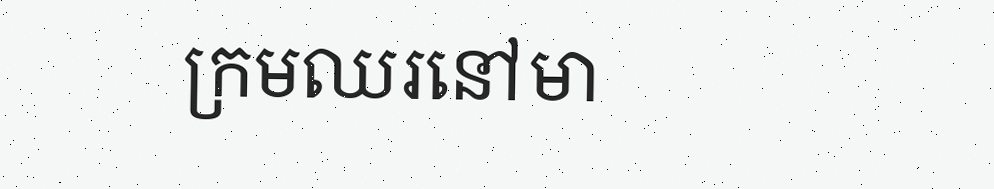ក្រមឈរនៅមា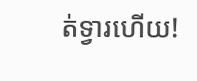ត់ទ្វារហើយ!